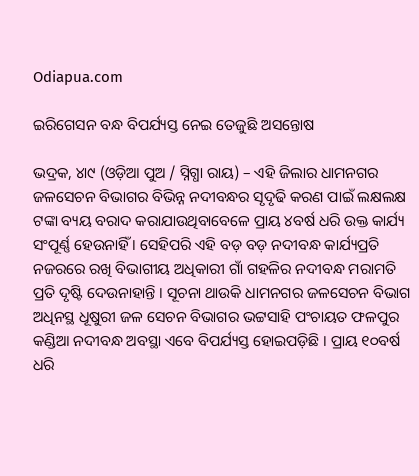Odiapua.com

ଇରିଗେସନ ବନ୍ଧ ବିପର୍ଯ୍ୟସ୍ତ ନେଇ ତେଜୁଛି ଅସନ୍ତୋଷ

ଭଦ୍ରକ, ୪ା୯ (ଓଡ଼ିଆ ପୁଅ / ସ୍ନିଗ୍ଧା ରାୟ) – ଏହି ଜିଲାର ଧାମନଗର ଜଳସେଚନ ବିଭାଗର ବିଭିନ୍ନ ନଦୀବନ୍ଧର ସୃଦୃଢି କରଣ ପାଇଁ ଲକ୍ଷଲକ୍ଷ ଟଙ୍କା ବ୍ୟୟ ବରାଦ କରାଯାଉଥିବାବେଳେ ପ୍ରାୟ ୪ବର୍ଷ ଧରି ଉକ୍ତ କାର୍ଯ୍ୟ ସଂପୂର୍ଣ୍ଣ ହେଉନାହିଁ । ସେହିପରି ଏହି ବଡ଼ ବଡ଼ ନଦୀବନ୍ଧ କାର୍ଯ୍ୟପ୍ରତି ନଜରରେ ରଖି ବିଭାଗୀୟ ଅଧିକାରୀ ଗାଁ ଗହଳିର ନଦୀବନ୍ଧ ମରାମତି ପ୍ରତି ଦୃଷ୍ଟି ଦେଉନାହାନ୍ତି । ସୂଚନା ଥାଉକି ଧାମନଗର ଜଳସେଚନ ବିଭାଗ ଅଧିନସ୍ଥ ଧୂଷୁରୀ ଜଳ ସେଚନ ବିଭାଗର ଭଟ୍ଟସାହି ପଂଚାୟତ ଫଳପୁର କଣ୍ଡିଆ ନଦୀବନ୍ଧ ଅବସ୍ଥା ଏବେ ବିପର୍ଯ୍ୟସ୍ତ ହୋଇପଡ଼ିଛି । ପ୍ରାୟ ୧୦ବର୍ଷ ଧରି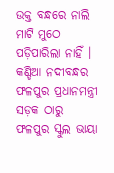ଉକ୍ତ ବନ୍ଧରେ ନାଲି ମାଟି ମୁଠେ ପଡ଼ିପାରିଲା ନାହିଁ । କଣ୍ଡିଆ ନଦୀବନ୍ଧର ଫଳପୁର ପ୍ରଧାନମନ୍ତ୍ରୀ ସଡ଼କ ଠାରୁ ଫଳପୁର ସ୍କୁଲ ଭାୟା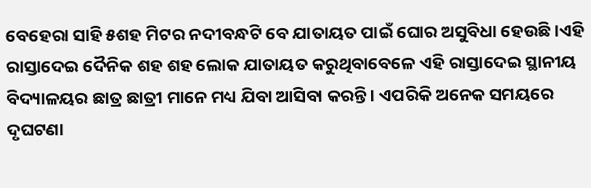ବେହେରା ସାହି ୫ଶହ ମିଟର ନଦୀବନ୍ଧଟି ବେ ଯାତାୟତ ପାଇଁ ଘୋର ଅସୁବିଧା ହେଉଛି ।ଏହି ରାସ୍ତାଦେଇ ଦୈନିକ ଶହ ଶହ ଲୋକ ଯାତାୟତ କରୁଥିବାବେଳେ ଏହି ରାସ୍ତାଦେଇ ସ୍ଥାନୀୟ ବିଦ୍ୟାଳୟର ଛାତ୍ର ଛାତ୍ରୀ ମାନେ ମଧ୍ୟ ଯିବା ଆସିବା କରନ୍ତି । ଏପରିକି ଅନେକ ସମୟରେ ଦୃଘଟଣା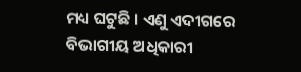ମଧ୍ୟ ଘଟୁଛି । ଏଣୁ ଏଦୀଗରେ ବିଭାଗୀୟ ଅଧିକାରୀ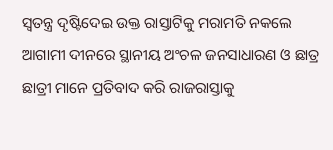ସ୍ୱତନ୍ତ୍ର ଦୃଷ୍ଟିଦେଇ ଉକ୍ତ ରାସ୍ତାଟିକୁ ମରାମତି ନକଲେ ଆଗାମୀ ଦୀନରେ ସ୍ଥାନୀୟ ଅଂଚଳ ଜନସାଧାରଣ ଓ ଛାତ୍ର ଛାତ୍ରୀ ମାନେ ପ୍ରତିବାଦ କରି ରାଜରାସ୍ତାକୁ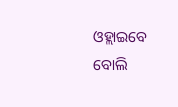ଓହ୍ଲାଇବେ ବୋଲି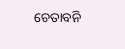ଚେତାବନି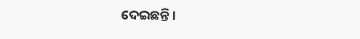ଦେଇଛନ୍ତି ।